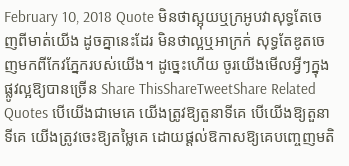February 10, 2018 Quote មិនថាស្អុយឬក្រអូបវាសុទ្ធតែចេញពីមាត់យើង ដូចគ្នានេះដែរ មិនថាល្អឬអាក្រក់ សុទ្ធតែឌូតចេញមកពីកែវភ្នែករបស់យើង។ ដូច្នេះហើយ ចូរយើងមើលអ្វីៗក្នុងផ្លូវល្អឱ្យបានច្រើន Share ThisShareTweetShare Related Quotes បើយើងជាមេគេ យើងត្រូវឱ្យតួនាទីគេ បើយើងឱ្យតួនាទីគេ យើងត្រូវចេះឱ្យតម្លៃគេ ដោយផ្ដល់ឱកាសឱ្យគេបញ្ចេញមតិ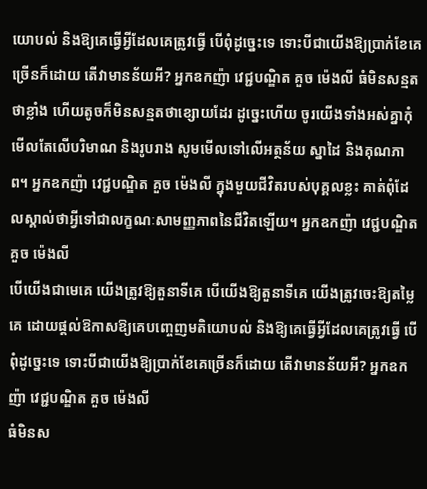យោបល់ និងឱ្យគេធ្វើអ្វីដែលគេត្រូវធ្វើ បើពុំដូច្នេះទេ ទោះបីជាយើងឱ្យប្រាក់ខែគេច្រើនក៏ដោយ តើវាមានន័យអី? អ្នកឧកញ៉ា វេជ្ជបណ្ឌិត គួច ម៉េងលី ធំមិនសន្មតថាខ្លាំង ហើយតូចក៏មិនសន្មតថាខ្សោយដែរ ដូច្នេះហើយ ចូរយើងទាំងអស់គ្នាកុំមើលតែលើបរិមាណ និងរូបរាង សូមមើលទៅលើអត្ថន័យ ស្នាដៃ និងគុណភាព។ អ្នកឧកញ៉ា វេជ្ជបណ្ឌិត គួច ម៉េងលី ក្នុងមួយជីវិតរបស់បុគ្គលខ្លះ គាត់ពុំដែលស្គាល់ថាអ្វីទៅជាលក្ខណៈសាមញ្ញភាពនៃជីវិតឡើយ។ អ្នកឧកញ៉ា វេជ្ជបណ្ឌិត គួច ម៉េងលី
បើយើងជាមេគេ យើងត្រូវឱ្យតួនាទីគេ បើយើងឱ្យតួនាទីគេ យើងត្រូវចេះឱ្យតម្លៃគេ ដោយផ្ដល់ឱកាសឱ្យគេបញ្ចេញមតិយោបល់ និងឱ្យគេធ្វើអ្វីដែលគេត្រូវធ្វើ បើពុំដូច្នេះទេ ទោះបីជាយើងឱ្យប្រាក់ខែគេច្រើនក៏ដោយ តើវាមានន័យអី? អ្នកឧកញ៉ា វេជ្ជបណ្ឌិត គួច ម៉េងលី
ធំមិនស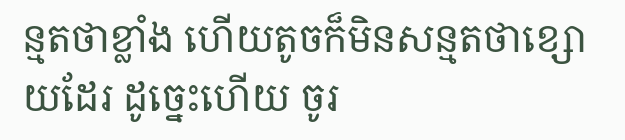ន្មតថាខ្លាំង ហើយតូចក៏មិនសន្មតថាខ្សោយដែរ ដូច្នេះហើយ ចូរ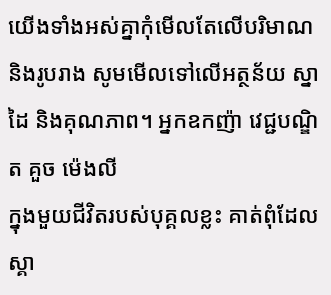យើងទាំងអស់គ្នាកុំមើលតែលើបរិមាណ និងរូបរាង សូមមើលទៅលើអត្ថន័យ ស្នាដៃ និងគុណភាព។ អ្នកឧកញ៉ា វេជ្ជបណ្ឌិត គួច ម៉េងលី
ក្នុងមួយជីវិតរបស់បុគ្គលខ្លះ គាត់ពុំដែលស្គា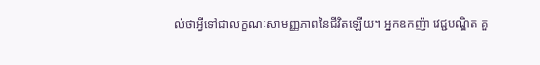ល់ថាអ្វីទៅជាលក្ខណៈសាមញ្ញភាពនៃជីវិតឡើយ។ អ្នកឧកញ៉ា វេជ្ជបណ្ឌិត គួ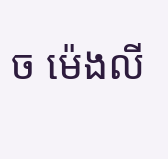ច ម៉េងលី